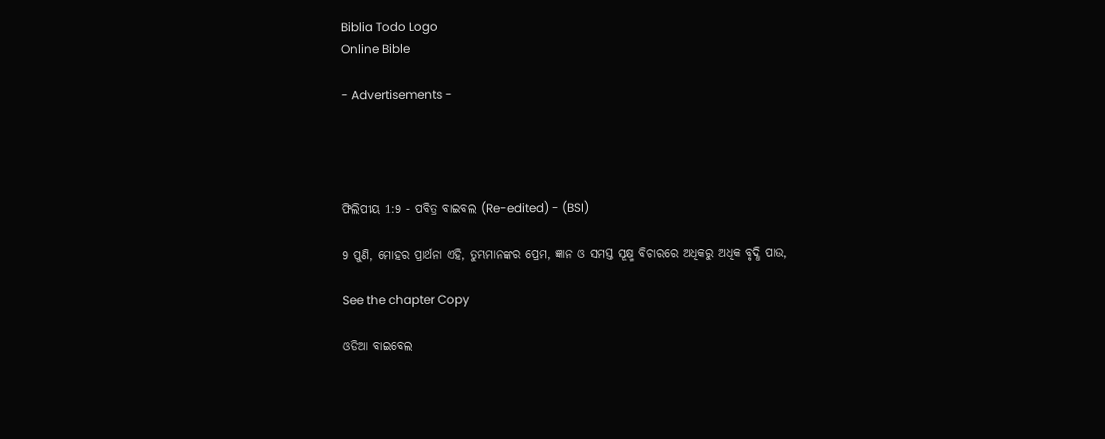Biblia Todo Logo
Online Bible

- Advertisements -




ଫିଲିପୀୟ 1:9 - ପବିତ୍ର ବାଇବଲ (Re-edited) - (BSI)

9 ପୁଣି, ମୋହର ପ୍ରାର୍ଥନା ଏହି, ତୁମ୍ଭମାନଙ୍କର ପ୍ରେମ, ଜ୍ଞାନ ଓ ସମସ୍ତ ସୂକ୍ଷ୍ମ ବିଚାରରେ ଅଧିକରୁ ଅଧିକ ବୃଦ୍ଧି ପାଉ,

See the chapter Copy

ଓଡିଆ ବାଇବେଲ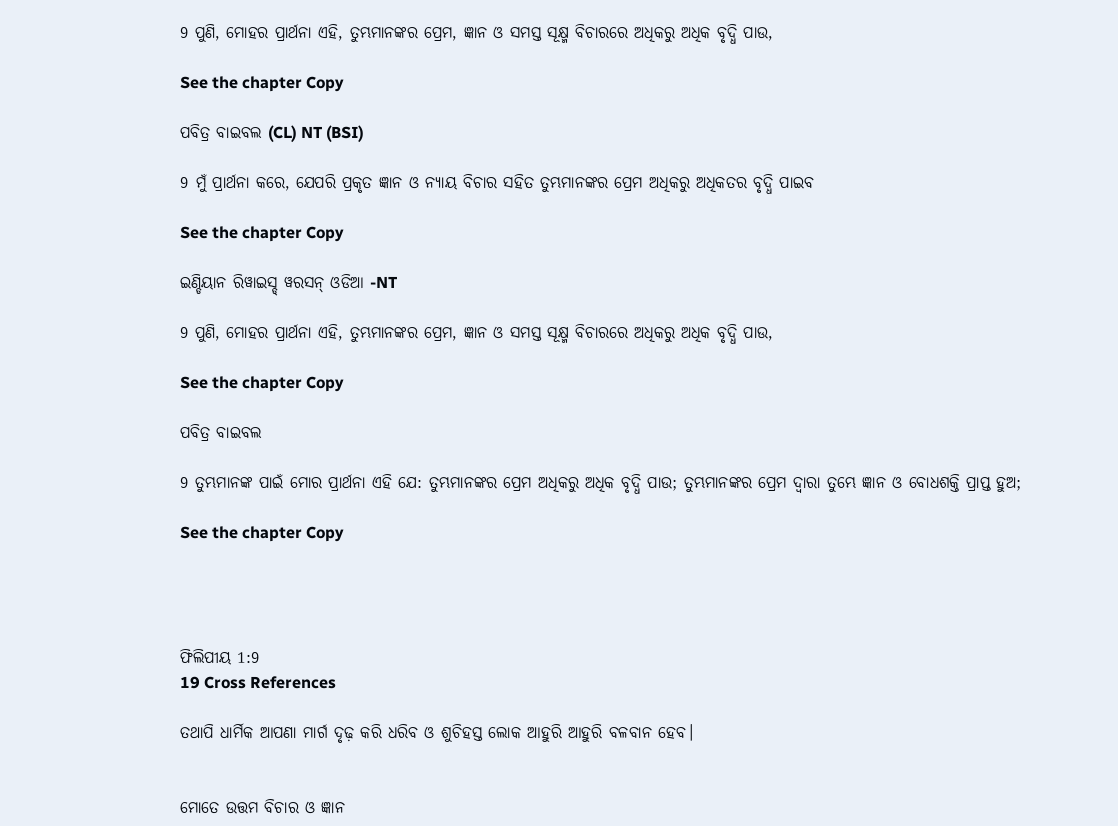9 ପୁଣି, ମୋହର ପ୍ରାର୍ଥନା ଏହି, ତୁମ୍ଭମାନଙ୍କର ପ୍ରେମ, ଜ୍ଞାନ ଓ ସମସ୍ତ ସୂକ୍ଷ୍ମ ବିଚାରରେ ଅଧିକରୁ ଅଧିକ ବୃଦ୍ଧି ପାଉ,

See the chapter Copy

ପବିତ୍ର ବାଇବଲ (CL) NT (BSI)

9 ମୁଁ ପ୍ରାର୍ଥନା କରେ, ଯେପରି ପ୍ରକୃତ ଜ୍ଞାନ ଓ ନ୍ୟାୟ ବିଚାର ସହିତ ତୁମ୍ଭମାନଙ୍କର ପ୍ରେମ ଅଧିକରୁ ଅଧିକତର ବୃଦ୍ଧି ପାଇବ

See the chapter Copy

ଇଣ୍ଡିୟାନ ରିୱାଇସ୍ଡ୍ ୱରସନ୍ ଓଡିଆ -NT

9 ପୁଣି, ମୋହର ପ୍ରାର୍ଥନା ଏହି, ତୁମ୍ଭମାନଙ୍କର ପ୍ରେମ, ଜ୍ଞାନ ଓ ସମସ୍ତ ସୂକ୍ଷ୍ମ ବିଚାରରେ ଅଧିକରୁ ଅଧିକ ବୃଦ୍ଧି ପାଉ,

See the chapter Copy

ପବିତ୍ର ବାଇବଲ

9 ତୁମ୍ଭମାନଙ୍କ ପାଇଁ ମୋର ପ୍ରାର୍ଥନା ଏହି ଯେ: ତୁମ୍ଭମାନଙ୍କର ପ୍ରେମ ଅଧିକରୁ ଅଧିକ ବୃଦ୍ଧି ପାଉ; ତୁମ୍ଭମାନଙ୍କର ପ୍ରେମ ଦ୍ୱାରା ତୁମ୍ଭେ ଜ୍ଞାନ ଓ ବୋଧଶକ୍ତି ପ୍ରାପ୍ତ ହୁଅ;

See the chapter Copy




ଫିଲିପୀୟ 1:9
19 Cross References

ତଥାପି ଧାର୍ମିକ ଆପଣା ମାର୍ଗ ଦୃଢ଼ କରି ଧରିବ ଓ ଶୁଚିହସ୍ତ ଲୋକ ଆହୁରି ଆହୁରି ବଳବାନ ହେବ।


ମୋତେ ଉତ୍ତମ ବିଚାର ଓ ଜ୍ଞାନ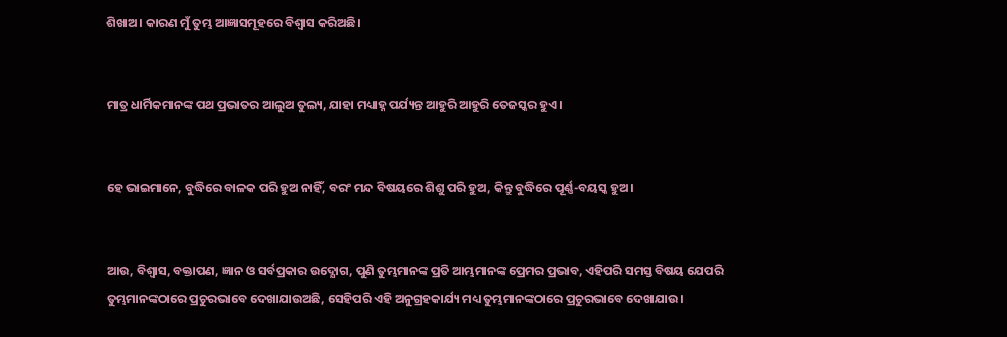ଶିଖାଅ। କାରଣ ମୁଁ ତୁମ୍ଭ ଆଜ୍ଞାସମୂହରେ ବିଶ୍ଵାସ କରିଅଛି।


ମାତ୍ର ଧାର୍ମିକମାନଙ୍କ ପଥ ପ୍ରଭାତର ଆଲୁଅ ତୁଲ୍ୟ, ଯାହା ମଧ୍ୟାହ୍ନ ପର୍ଯ୍ୟନ୍ତ ଆହୁରି ଆହୁରି ତେଜସ୍କର ହୁଏ।


ହେ ଭାଇମାନେ, ବୁଦ୍ଧିରେ ବାଳକ ପରି ହୁଅ ନାହିଁ, ବରଂ ମନ୍ଦ ବିଷୟରେ ଶିଶୁ ପରି ହୁଅ, କିନ୍ତୁ ବୁଦ୍ଧିରେ ପୂର୍ଣ୍ଣ-ବୟସ୍କ ହୁଅ।


ଆଉ, ବିଶ୍ଵାସ, ବକ୍ତାପଣ, ଜ୍ଞାନ ଓ ସର୍ବପ୍ରକାର ଉଦ୍ଯୋଗ, ପୁଣି ତୁମ୍ଭମାନଙ୍କ ପ୍ରତି ଆମ୍ଭମାନଙ୍କ ପ୍ରେମର ପ୍ରଭାବ, ଏହିପରି ସମସ୍ତ ବିଷୟ ଯେପରି ତୁମ୍ଭମାନଙ୍କଠାରେ ପ୍ରଚୁରଭାବେ ଦେଖାଯାଉଅଛି, ସେହିପରି ଏହି ଅନୁଗ୍ରହକାର୍ଯ୍ୟ ମଧ୍ୟ ତୁମ୍ଭମାନଙ୍କଠାରେ ପ୍ରଚୁରଭାବେ ଦେଖାଯାଉ।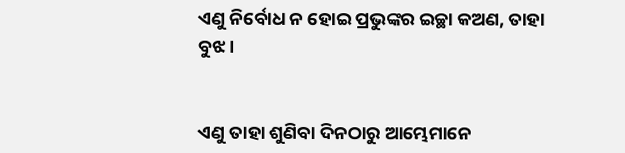ଏଣୁ ନିର୍ବୋଧ ନ ହୋଇ ପ୍ରଭୁଙ୍କର ଇଚ୍ଛା କଅଣ, ତାହା ବୁଝ।


ଏଣୁ ତାହା ଶୁଣିବା ଦିନଠାରୁ ଆମ୍ଭେମାନେ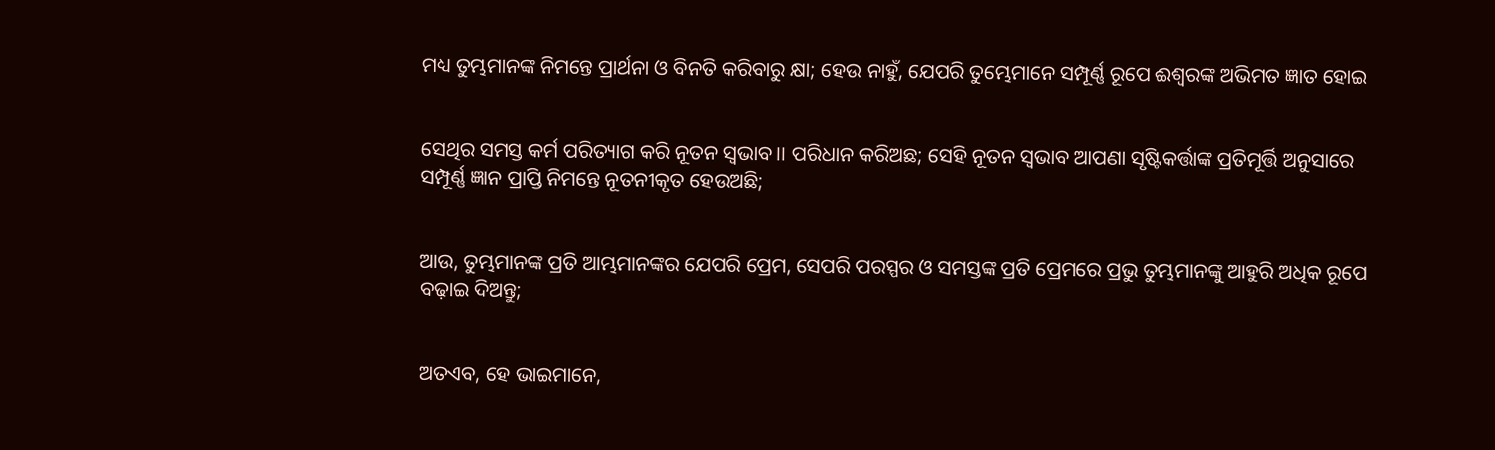ମଧ୍ୟ ତୁମ୍ଭମାନଙ୍କ ନିମନ୍ତେ ପ୍ରାର୍ଥନା ଓ ବିନତି କରିବାରୁ କ୍ଷା; ହେଉ ନାହୁଁ, ଯେପରି ତୁମ୍ଭେମାନେ ସମ୍ପୂର୍ଣ୍ଣ ରୂପେ ଈଶ୍ଵରଙ୍କ ଅଭିମତ ଜ୍ଞାତ ହୋଇ


ସେଥିର ସମସ୍ତ କର୍ମ ପରିତ୍ୟାଗ କରି ନୂତନ ସ୍ଵଭାବ।। ପରିଧାନ କରିଅଛ; ସେହି ନୂତନ ସ୍ଵଭାବ ଆପଣା ସୃଷ୍ଟିକର୍ତ୍ତାଙ୍କ ପ୍ରତିମୂର୍ତ୍ତି ଅନୁସାରେ ସମ୍ପୂର୍ଣ୍ଣ ଜ୍ଞାନ ପ୍ରାପ୍ତି ନିମନ୍ତେ ନୂତନୀକୃତ ହେଉଅଛି;


ଆଉ, ତୁମ୍ଭମାନଙ୍କ ପ୍ରତି ଆମ୍ଭମାନଙ୍କର ଯେପରି ପ୍ରେମ, ସେପରି ପରସ୍ପର ଓ ସମସ୍ତଙ୍କ ପ୍ରତି ପ୍ରେମରେ ପ୍ରଭୁ ତୁମ୍ଭମାନଙ୍କୁ ଆହୁରି ଅଧିକ ରୂପେ ବଢ଼ାଇ ଦିଅନ୍ତୁ;


ଅତଏବ, ହେ ଭାଇମାନେ,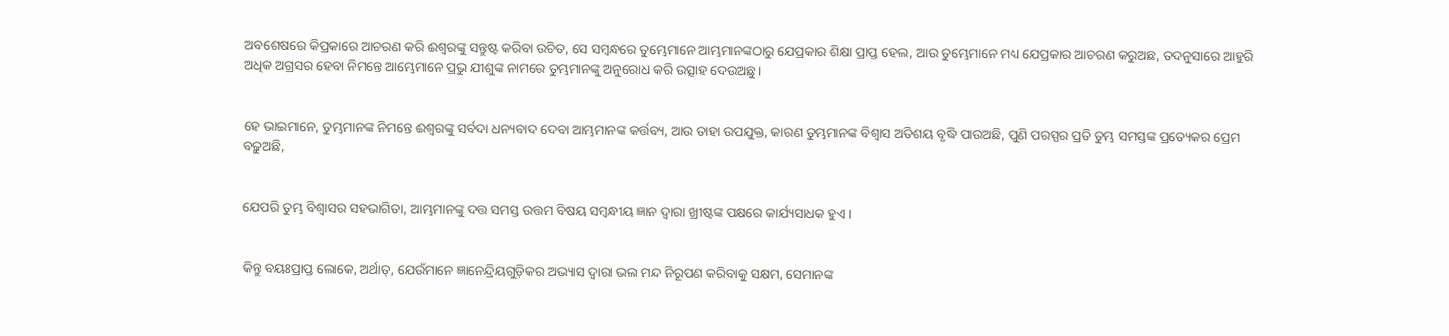ଅବଶେଷରେ କିପ୍ରକାରେ ଆଚରଣ କରି ଈଶ୍ଵରଙ୍କୁ ସନ୍ତୁଷ୍ଟ କରିବା ଉଚିତ, ସେ ସମ୍ଵନ୍ଧରେ ତୁମ୍ଭେମାନେ ଆମ୍ଭମାନଙ୍କଠାରୁ ଯେପ୍ରକାର ଶିକ୍ଷା ପ୍ରାପ୍ତ ହେଲ, ଆଉ ତୁମ୍ଭେମାନେ ମଧ୍ୟ ଯେପ୍ରକାର ଆଚରଣ କରୁଅଛ, ତଦନୁସାରେ ଆହୁରି ଅଧିକ ଅଗ୍ରସର ହେବା ନିମନ୍ତେ ଆମ୍ଭେମାନେ ପ୍ରଭୁ ଯୀଶୁଙ୍କ ନାମରେ ତୁମ୍ଭମାନଙ୍କୁ ଅନୁରୋଧ କରି ଉତ୍ସାହ ଦେଉଅଛୁ।


ହେ ଭାଇମାନେ, ତୁମ୍ଭମାନଙ୍କ ନିମନ୍ତେ ଈଶ୍ଵରଙ୍କୁ ସର୍ବଦା ଧନ୍ୟବାଦ ଦେବା ଆମ୍ଭମାନଙ୍କ କର୍ତ୍ତବ୍ୟ, ଆଉ ତାହା ଉପଯୁକ୍ତ, କାରଣ ତୁମ୍ଭମାନଙ୍କ ବିଶ୍ଵାସ ଅତିଶୟ ବୃଦ୍ଧି ପାଉଅଛି, ପୁଣି ପରସ୍ପର ପ୍ରତି ତୁମ୍ଭ ସମସ୍ତଙ୍କ ପ୍ରତ୍ୟେକର ପ୍ରେମ ବଢ଼ୁଅଛି,


ଯେପରି ତୁମ୍ଭ ବିଶ୍ଵାସର ସହଭାଗିତା, ଆମ୍ଭମାନଙ୍କୁ ଦତ୍ତ ସମସ୍ତ ଉତ୍ତମ ବିଷୟ ସମ୍ଵନ୍ଧୀୟ ଜ୍ଞାନ ଦ୍ଵାରା ଖ୍ରୀଷ୍ଟଙ୍କ ପକ୍ଷରେ କାର୍ଯ୍ୟସାଧକ ହୁଏ।


କିନ୍ତୁ ବୟଃପ୍ରାପ୍ତ ଲୋକେ, ଅର୍ଥାତ୍, ଯେଉଁମାନେ ଜ୍ଞାନେନ୍ଦ୍ରିୟଗୁଡ଼ିକର ଅଭ୍ୟାସ ଦ୍ଵାରା ଭଲ ମନ୍ଦ ନିରୂପଣ କରିବାକୁ ସକ୍ଷମ, ସେମାନଙ୍କ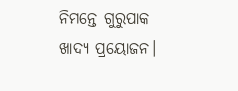ନିମନ୍ତେ ଗୁରୁପାକ ଖାଦ୍ୟ ପ୍ରୟୋଜନ।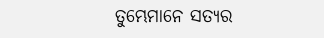ତୁମ୍ଭେମାନେ ସତ୍ୟର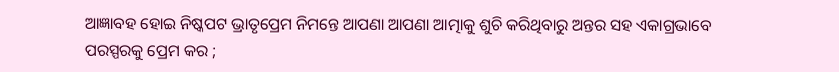ଆଜ୍ଞାବହ ହୋଇ ନିଷ୍କପଟ ଭ୍ରାତୃପ୍ରେମ ନିମନ୍ତେ ଆପଣା ଆପଣା ଆତ୍ମାକୁ ଶୁଚି କରିଥିବାରୁ ଅନ୍ତର ସହ ଏକାଗ୍ରଭାବେ ପରସ୍ପରକୁ ପ୍ରେମ କର ;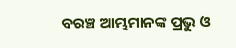ବରଞ୍ଚ ଆମ୍ଭମାନଙ୍କ ପ୍ରଭୁ ଓ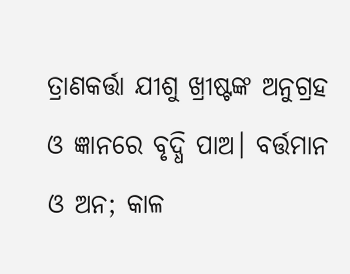ତ୍ରାଣକର୍ତ୍ତା ଯୀଶୁ ଖ୍ରୀଷ୍ଟଙ୍କ ଅନୁଗ୍ରହ ଓ ଜ୍ଞାନରେ ବୃଦ୍ଧି ପାଅ। ବର୍ତ୍ତମାନ ଓ ଅନ; କାଳ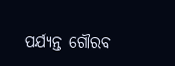ପର୍ଯ୍ୟନ୍ତ ଗୌରବ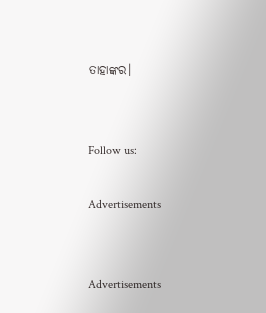ତାହାଙ୍କର।


Follow us:

Advertisements


Advertisements